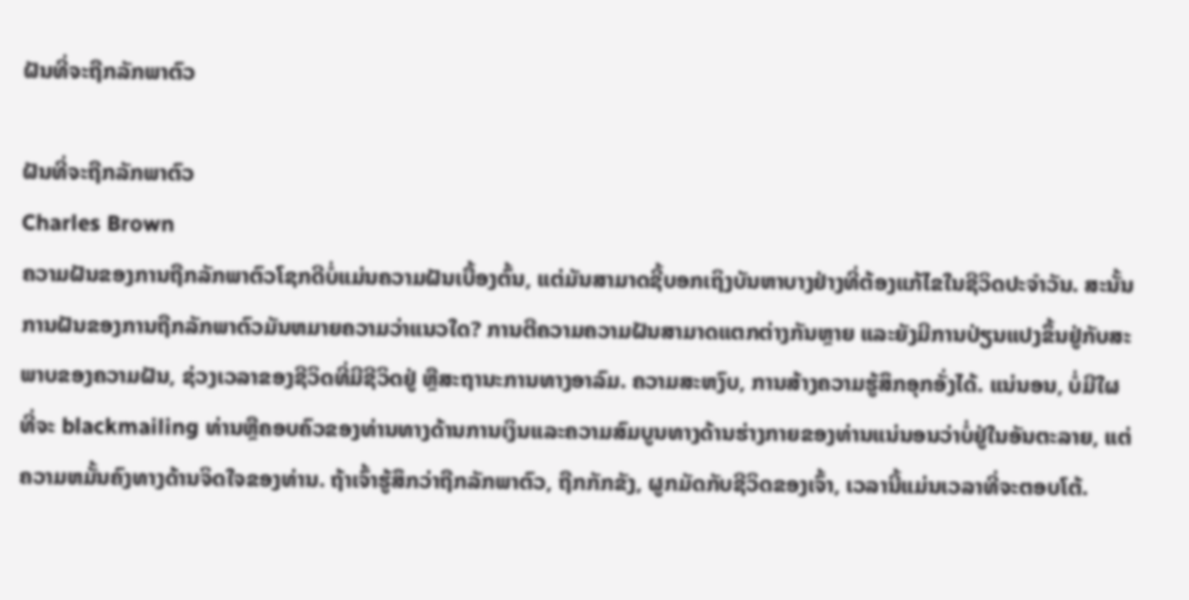ຝັນທີ່ຈະຖືກລັກພາຕົວ

ຝັນທີ່ຈະຖືກລັກພາຕົວ
Charles Brown
ຄວາມຝັນຂອງການຖືກລັກພາຕົວໂຊກດີບໍ່ແມ່ນຄວາມຝັນເບື້ອງຕົ້ນ, ແຕ່ມັນສາມາດຊີ້ບອກເຖິງບັນຫາບາງຢ່າງທີ່ຕ້ອງແກ້ໄຂໃນຊີວິດປະຈໍາວັນ. ສະນັ້ນການຝັນຂອງການຖືກລັກພາຕົວມັນຫມາຍຄວາມວ່າແນວໃດ? ການຕີຄວາມຄວາມຝັນສາມາດແຕກຕ່າງກັນຫຼາຍ ແລະຍັງມີການປ່ຽນແປງຂຶ້ນຢູ່ກັບສະພາບຂອງຄວາມຝັນ, ຊ່ວງເວລາຂອງຊີວິດທີ່ມີຊີວິດຢູ່ ຫຼືສະຖານະການທາງອາລົມ. ຄວາມສະຫງົບ, ການສ້າງຄວາມຮູ້ສຶກອຸກອັ່ງໄດ້. ແນ່ນອນ, ບໍ່ມີໃຜທີ່ຈະ blackmailing ທ່ານຫຼືຄອບຄົວຂອງທ່ານທາງດ້ານການເງິນແລະຄວາມສົມບູນທາງດ້ານຮ່າງກາຍຂອງທ່ານແນ່ນອນວ່າບໍ່ຢູ່ໃນອັນຕະລາຍ, ແຕ່ຄວາມຫມັ້ນຄົງທາງດ້ານຈິດໃຈຂອງທ່ານ. ຖ້າເຈົ້າຮູ້ສຶກວ່າຖືກລັກພາຕົວ, ຖືກກັກຂັງ, ຜູກມັດກັບຊີວິດຂອງເຈົ້າ, ເວລານີ້ແມ່ນເວລາທີ່ຈະຕອບໂຕ້.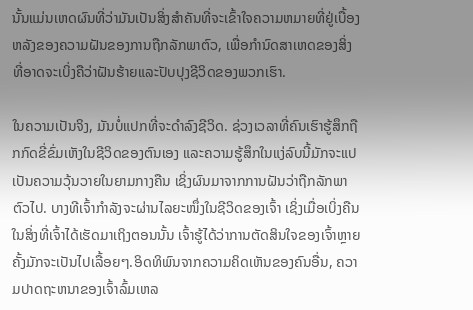ນັ້ນແມ່ນເຫດຜົນທີ່ວ່າມັນເປັນສິ່ງສໍາຄັນທີ່ຈະເຂົ້າໃຈຄວາມຫມາຍທີ່ຢູ່ເບື້ອງຫລັງຂອງຄວາມຝັນຂອງການຖືກລັກພາຕົວ, ເພື່ອກໍານົດສາເຫດຂອງສິ່ງທີ່ອາດຈະເບິ່ງຄືວ່າຝັນຮ້າຍແລະປັບປຸງຊີວິດຂອງພວກເຮົາ.

ໃນຄວາມເປັນຈິງ, ມັນບໍ່ແປກທີ່ຈະດໍາລົງຊີວິດ. ຊ່ວງເວລາທີ່ຄົນເຮົາຮູ້ສຶກຖືກກົດຂີ່ຂົ່ມເຫັງໃນຊີວິດຂອງຕົນເອງ ແລະຄວາມຮູ້ສຶກໃນແງ່ລົບນີ້ມັກຈະແປເປັນຄວາມວຸ້ນວາຍໃນຍາມກາງຄືນ ເຊິ່ງຜົນມາຈາກການຝັນວ່າຖືກລັກພາຕົວໄປ. ບາງທີເຈົ້າກຳລັງຈະຜ່ານໄລຍະໜຶ່ງໃນຊີວິດຂອງເຈົ້າ ເຊິ່ງເມື່ອເບິ່ງຄືນໃນສິ່ງທີ່ເຈົ້າໄດ້ເຮັດມາເຖິງຕອນນັ້ນ ເຈົ້າຮູ້ໄດ້ວ່າການຕັດສິນໃຈຂອງເຈົ້າຫຼາຍຄັ້ງມັກຈະເປັນໄປເລື້ອຍໆ.ອິດທິພົນຈາກຄວາມຄິດເຫັນຂອງຄົນອື່ນ, ຄວາມປາດຖະຫນາຂອງເຈົ້າລົ້ມເຫລ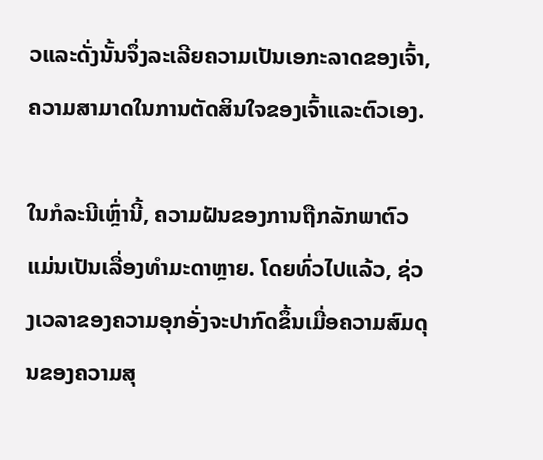ວແລະດັ່ງນັ້ນຈຶ່ງລະເລີຍຄວາມເປັນເອກະລາດຂອງເຈົ້າ, ຄວາມສາມາດໃນການຕັດສິນໃຈຂອງເຈົ້າແລະຕົວເອງ.

ໃນກໍລະນີເຫຼົ່ານີ້, ຄວາມຝັນຂອງການຖືກລັກພາຕົວແມ່ນເປັນເລື່ອງທໍາມະດາຫຼາຍ. ໂດຍທົ່ວໄປແລ້ວ, ຊ່ວງເວລາຂອງຄວາມອຸກອັ່ງຈະປາກົດຂຶ້ນເມື່ອຄວາມສົມດຸນຂອງຄວາມສຸ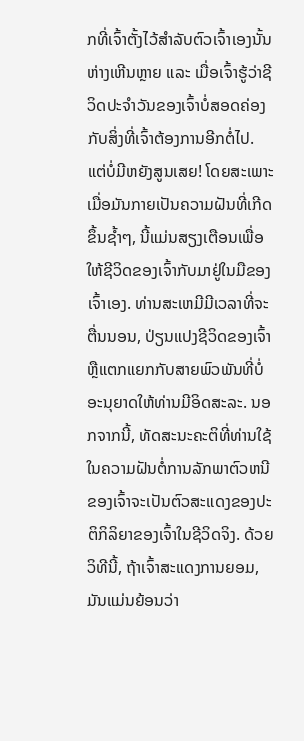ກທີ່ເຈົ້າຕັ້ງໄວ້ສຳລັບຕົວເຈົ້າເອງນັ້ນຫ່າງເຫີນຫຼາຍ ແລະ ເມື່ອເຈົ້າຮູ້ວ່າຊີວິດປະຈຳວັນຂອງເຈົ້າບໍ່ສອດຄ່ອງກັບສິ່ງທີ່ເຈົ້າຕ້ອງການອີກຕໍ່ໄປ. ແຕ່ບໍ່ມີຫຍັງສູນເສຍ! ໂດຍສະເພາະເມື່ອມັນກາຍເປັນຄວາມຝັນທີ່ເກີດຂຶ້ນຊ້ຳໆ, ນີ້ແມ່ນສຽງເຕືອນເພື່ອໃຫ້ຊີວິດຂອງເຈົ້າກັບມາຢູ່ໃນມືຂອງເຈົ້າເອງ. ທ່ານສະເຫມີມີເວລາທີ່ຈະຕື່ນນອນ, ປ່ຽນແປງຊີວິດຂອງເຈົ້າຫຼືແຕກແຍກກັບສາຍພົວພັນທີ່ບໍ່ອະນຸຍາດໃຫ້ທ່ານມີອິດສະລະ. ນອກຈາກນີ້, ທັດສະນະຄະຕິທີ່ທ່ານໃຊ້ໃນຄວາມຝັນຕໍ່ການລັກພາຕົວຫນີຂອງເຈົ້າຈະເປັນຕົວສະແດງຂອງປະຕິກິລິຍາຂອງເຈົ້າໃນຊີວິດຈິງ. ດ້ວຍວິທີນີ້, ຖ້າເຈົ້າສະແດງການຍອມ, ມັນແມ່ນຍ້ອນວ່າ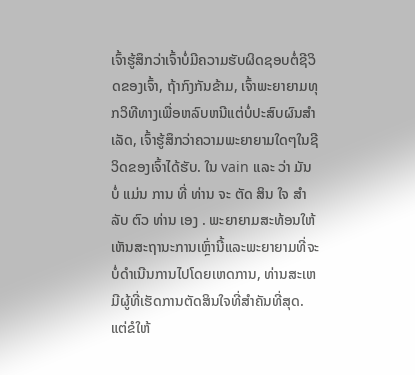ເຈົ້າຮູ້ສຶກວ່າເຈົ້າບໍ່ມີຄວາມຮັບຜິດຊອບຕໍ່ຊີວິດຂອງເຈົ້າ, ຖ້າກົງກັນຂ້າມ, ເຈົ້າພະຍາຍາມທຸກວິທີທາງເພື່ອຫລົບຫນີແຕ່ບໍ່ປະສົບຜົນສໍາເລັດ, ເຈົ້າຮູ້ສຶກວ່າຄວາມພະຍາຍາມໃດໆໃນຊີວິດຂອງເຈົ້າໄດ້ຮັບ. ໃນ vain ແລະ ວ່າ ມັນ ບໍ່ ແມ່ນ ການ ທີ່ ທ່ານ ຈະ ຕັດ ສິນ ໃຈ ສໍາ ລັບ ຕົວ ທ່ານ ເອງ . ພະຍາຍາມສະທ້ອນໃຫ້ເຫັນສະຖານະການເຫຼົ່ານີ້ແລະພະຍາຍາມທີ່ຈະບໍ່ດໍາເນີນການໄປໂດຍເຫດການ, ທ່ານສະເຫມີຜູ້ທີ່ເຮັດການຕັດສິນໃຈທີ່ສໍາຄັນທີ່ສຸດ. ແຕ່ຂໍໃຫ້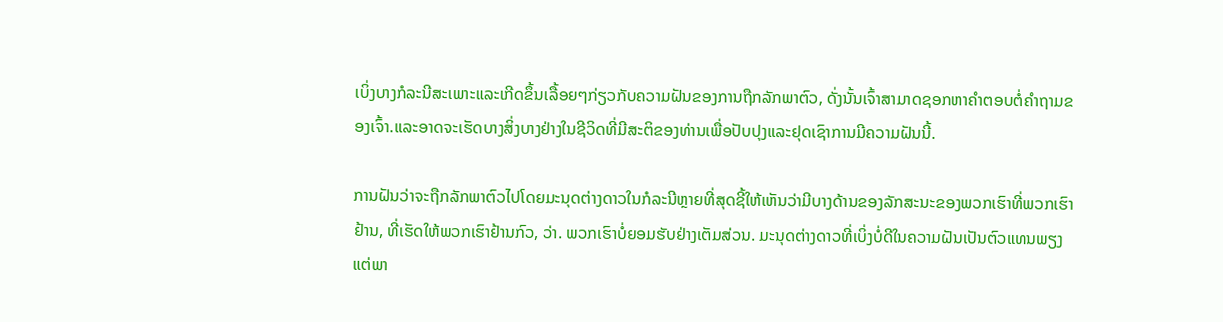ເບິ່ງບາງກໍລະນີສະເພາະແລະເກີດຂຶ້ນເລື້ອຍໆກ່ຽວກັບຄວາມຝັນຂອງການຖືກລັກພາຕົວ, ດັ່ງນັ້ນເຈົ້າສາມາດຊອກຫາຄໍາຕອບຕໍ່ຄໍາຖາມຂອງເຈົ້າ.ແລະອາດຈະເຮັດບາງສິ່ງບາງຢ່າງໃນຊີວິດທີ່ມີສະຕິຂອງທ່ານເພື່ອປັບປຸງແລະຢຸດເຊົາການມີຄວາມຝັນນີ້.

ການຝັນວ່າຈະຖືກລັກພາຕົວໄປໂດຍມະນຸດຕ່າງດາວໃນກໍລະນີຫຼາຍທີ່ສຸດຊີ້ໃຫ້ເຫັນວ່າມີບາງດ້ານຂອງລັກສະນະຂອງພວກເຮົາທີ່ພວກເຮົາຢ້ານ, ທີ່ເຮັດໃຫ້ພວກເຮົາຢ້ານກົວ, ວ່າ. ພວກເຮົາບໍ່ຍອມຮັບຢ່າງເຕັມສ່ວນ. ມະນຸດຕ່າງດາວທີ່ເບິ່ງບໍ່ດີໃນຄວາມຝັນເປັນຕົວແທນພຽງແຕ່ພາ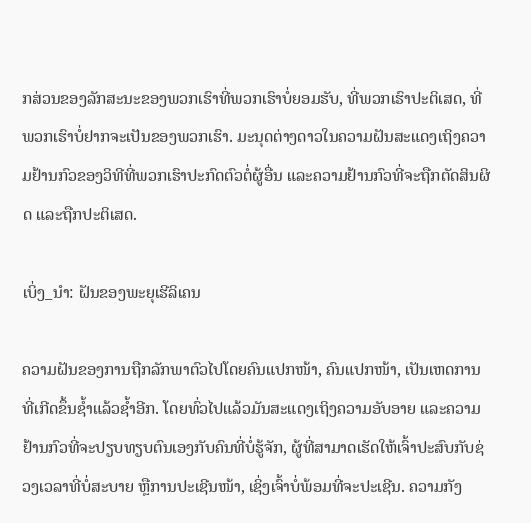ກສ່ວນຂອງລັກສະນະຂອງພວກເຮົາທີ່ພວກເຮົາບໍ່ຍອມຮັບ, ທີ່ພວກເຮົາປະຕິເສດ, ທີ່ພວກເຮົາບໍ່ຢາກຈະເປັນຂອງພວກເຮົາ. ມະນຸດຕ່າງດາວໃນຄວາມຝັນສະແດງເຖິງຄວາມຢ້ານກົວຂອງວິທີທີ່ພວກເຮົາປະກົດຕົວຕໍ່ຜູ້ອື່ນ ແລະຄວາມຢ້ານກົວທີ່ຈະຖືກຕັດສິນຜິດ ແລະຖືກປະຕິເສດ.

ເບິ່ງ_ນຳ: ຝັນຂອງພະຍຸເຮີລິເຄນ

ຄວາມຝັນຂອງການຖືກລັກພາຕົວໄປໂດຍຄົນແປກໜ້າ, ຄົນແປກໜ້າ, ເປັນເຫດການທີ່ເກີດຂຶ້ນຊ້ຳແລ້ວຊ້ຳອີກ. ໂດຍທົ່ວໄປແລ້ວມັນສະແດງເຖິງຄວາມອັບອາຍ ແລະຄວາມຢ້ານກົວທີ່ຈະປຽບທຽບຕົນເອງກັບຄົນທີ່ບໍ່ຮູ້ຈັກ, ຜູ້ທີ່ສາມາດເຮັດໃຫ້ເຈົ້າປະສົບກັບຊ່ວງເວລາທີ່ບໍ່ສະບາຍ ຫຼືການປະເຊີນໜ້າ, ເຊິ່ງເຈົ້າບໍ່ພ້ອມທີ່ຈະປະເຊີນ. ຄວາມກັງ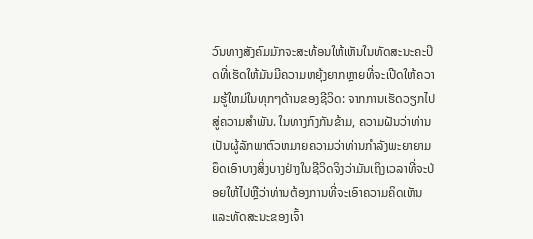ວົນທາງສັງຄົມມັກຈະສະທ້ອນໃຫ້ເຫັນໃນທັດສະນະຄະປິດທີ່ເຮັດໃຫ້ມັນມີຄວາມຫຍຸ້ງຍາກຫຼາຍທີ່ຈະເປີດໃຫ້ຄວາມຮູ້ໃຫມ່ໃນທຸກໆດ້ານຂອງຊີວິດ: ຈາກການເຮັດວຽກໄປສູ່ຄວາມສໍາພັນ. ໃນທາງກົງກັນຂ້າມ, ຄວາມຝັນວ່າທ່ານເປັນຜູ້ລັກພາຕົວຫມາຍຄວາມວ່າທ່ານກໍາລັງພະຍາຍາມຍຶດເອົາບາງສິ່ງບາງຢ່າງໃນຊີວິດຈິງວ່າມັນເຖິງເວລາທີ່ຈະປ່ອຍໃຫ້ໄປຫຼືວ່າທ່ານຕ້ອງການທີ່ຈະເອົາຄວາມຄິດເຫັນແລະທັດສະນະຂອງເຈົ້າ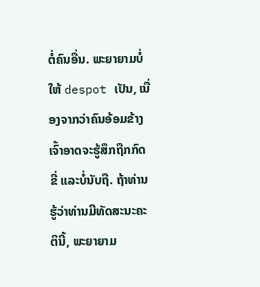ຕໍ່ຄົນອື່ນ. ພະຍາຍາມບໍ່ໃຫ້ despot ເປັນ, ເນື່ອງຈາກວ່າຄົນອ້ອມຂ້າງເຈົ້າອາດຈະຮູ້ສຶກຖືກກົດຂີ່ ແລະບໍ່ນັບຖື. ຖ້າທ່ານຮູ້ວ່າທ່ານມີທັດສະນະຄະຕິນີ້, ພະຍາຍາມ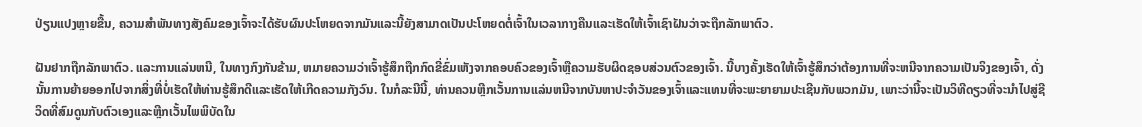ປ່ຽນແປງຫຼາຍຂື້ນ, ຄວາມສໍາພັນທາງສັງຄົມຂອງເຈົ້າຈະໄດ້ຮັບຜົນປະໂຫຍດຈາກມັນແລະນີ້ຍັງສາມາດເປັນປະໂຫຍດຕໍ່ເຈົ້າໃນເວລາກາງຄືນແລະເຮັດໃຫ້ເຈົ້າເຊົາຝັນວ່າຈະຖືກລັກພາຕົວ.

ຝັນຢາກຖືກລັກພາຕົວ. ແລະການແລ່ນຫນີ, ໃນທາງກົງກັນຂ້າມ, ຫມາຍຄວາມວ່າເຈົ້າຮູ້ສຶກຖືກກົດຂີ່ຂົ່ມເຫັງຈາກຄອບຄົວຂອງເຈົ້າຫຼືຄວາມຮັບຜິດຊອບສ່ວນຕົວຂອງເຈົ້າ. ນີ້ບາງຄັ້ງເຮັດໃຫ້ເຈົ້າຮູ້ສຶກວ່າຕ້ອງການທີ່ຈະຫນີຈາກຄວາມເປັນຈິງຂອງເຈົ້າ, ດັ່ງນັ້ນການຍ້າຍອອກໄປຈາກສິ່ງທີ່ບໍ່ເຮັດໃຫ້ທ່ານຮູ້ສຶກດີແລະເຮັດໃຫ້ເກີດຄວາມກັງວົນ. ໃນກໍລະນີນີ້, ທ່ານຄວນຫຼີກເວັ້ນການແລ່ນຫນີຈາກບັນຫາປະຈໍາວັນຂອງເຈົ້າແລະແທນທີ່ຈະພະຍາຍາມປະເຊີນກັບພວກມັນ, ເພາະວ່ານີ້ຈະເປັນວິທີດຽວທີ່ຈະນໍາໄປສູ່ຊີວິດທີ່ສົມດູນກັບຕົວເອງແລະຫຼີກເວັ້ນໄພພິບັດໃນ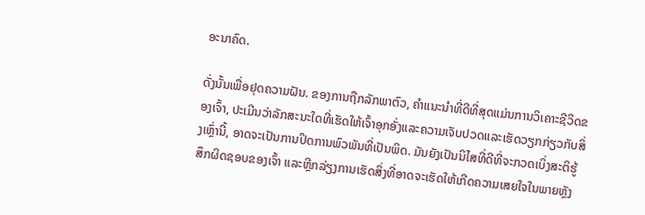ອະນາຄົດ.

ດັ່ງນັ້ນເພື່ອຢຸດຄວາມຝັນ. ຂອງການຖືກລັກພາຕົວ, ຄໍາແນະນໍາທີ່ດີທີ່ສຸດແມ່ນການວິເຄາະຊີວິດຂອງເຈົ້າ, ປະເມີນວ່າລັກສະນະໃດທີ່ເຮັດໃຫ້ເຈົ້າອຸກອັ່ງແລະຄວາມເຈັບປວດແລະເຮັດວຽກກ່ຽວກັບສິ່ງເຫຼົ່ານີ້, ອາດຈະເປັນການປິດການພົວພັນທີ່ເປັນພິດ. ມັນຍັງເປັນນິໄສທີ່ດີທີ່ຈະກວດເບິ່ງສະຕິຮູ້ສຶກຜິດຊອບຂອງເຈົ້າ ແລະຫຼີກລ່ຽງການເຮັດສິ່ງທີ່ອາດຈະເຮັດໃຫ້ເກີດຄວາມເສຍໃຈໃນພາຍຫຼັງ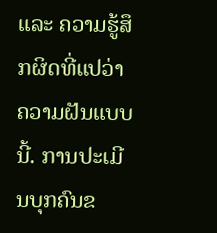ແລະ ຄວາມຮູ້ສຶກຜິດທີ່ແປວ່າຄວາມຝັນແບບນີ້. ການປະເມີນບຸກຄົນຂ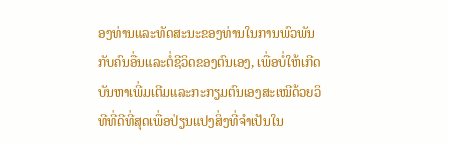ອງທ່ານແລະທັດສະນະຂອງທ່ານໃນການພົວພັນກັບຄົນອື່ນແລະຕໍ່ຊີວິດຂອງຕົນເອງ, ເພື່ອບໍ່ໃຫ້ເກີດບັນຫາເພີ່ມເຕີມແລະກະກຽມຕົນເອງສະເໝີດ້ວຍວິທີທີ່ດີທີ່ສຸດເພື່ອປ່ຽນແປງສິ່ງທີ່ຈຳເປັນໃນ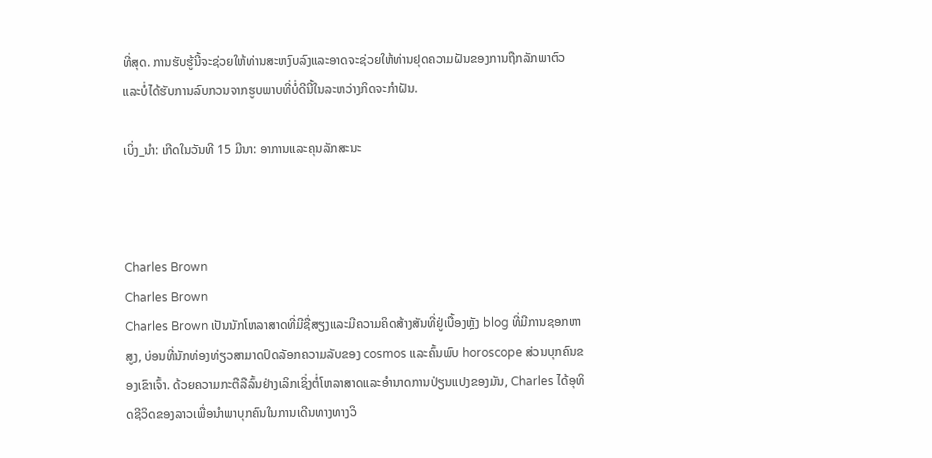ທີ່ສຸດ. ການຮັບຮູ້ນີ້ຈະຊ່ວຍໃຫ້ທ່ານສະຫງົບລົງແລະອາດຈະຊ່ວຍໃຫ້ທ່ານຢຸດຄວາມຝັນຂອງການຖືກລັກພາຕົວແລະບໍ່ໄດ້ຮັບການລົບກວນຈາກຮູບພາບທີ່ບໍ່ດີນີ້ໃນລະຫວ່າງກິດຈະກໍາຝັນ.

ເບິ່ງ_ນຳ: ເກີດໃນວັນທີ 15 ມີນາ: ອາການແລະຄຸນລັກສະນະ



Charles Brown
Charles Brown
Charles Brown ເປັນນັກໂຫລາສາດທີ່ມີຊື່ສຽງແລະມີຄວາມຄິດສ້າງສັນທີ່ຢູ່ເບື້ອງຫຼັງ blog ທີ່ມີການຊອກຫາສູງ, ບ່ອນທີ່ນັກທ່ອງທ່ຽວສາມາດປົດລັອກຄວາມລັບຂອງ cosmos ແລະຄົ້ນພົບ horoscope ສ່ວນບຸກຄົນຂອງເຂົາເຈົ້າ. ດ້ວຍຄວາມກະຕືລືລົ້ນຢ່າງເລິກເຊິ່ງຕໍ່ໂຫລາສາດແລະອໍານາດການປ່ຽນແປງຂອງມັນ, Charles ໄດ້ອຸທິດຊີວິດຂອງລາວເພື່ອນໍາພາບຸກຄົນໃນການເດີນທາງທາງວິ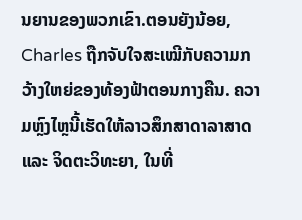ນຍານຂອງພວກເຂົາ.ຕອນຍັງນ້ອຍ, Charles ຖືກຈັບໃຈສະເໝີກັບຄວາມກວ້າງໃຫຍ່ຂອງທ້ອງຟ້າຕອນກາງຄືນ. ຄວາມຫຼົງໄຫຼນີ້ເຮັດໃຫ້ລາວສຶກສາດາລາສາດ ແລະ ຈິດຕະວິທະຍາ, ໃນທີ່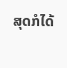ສຸດກໍໄດ້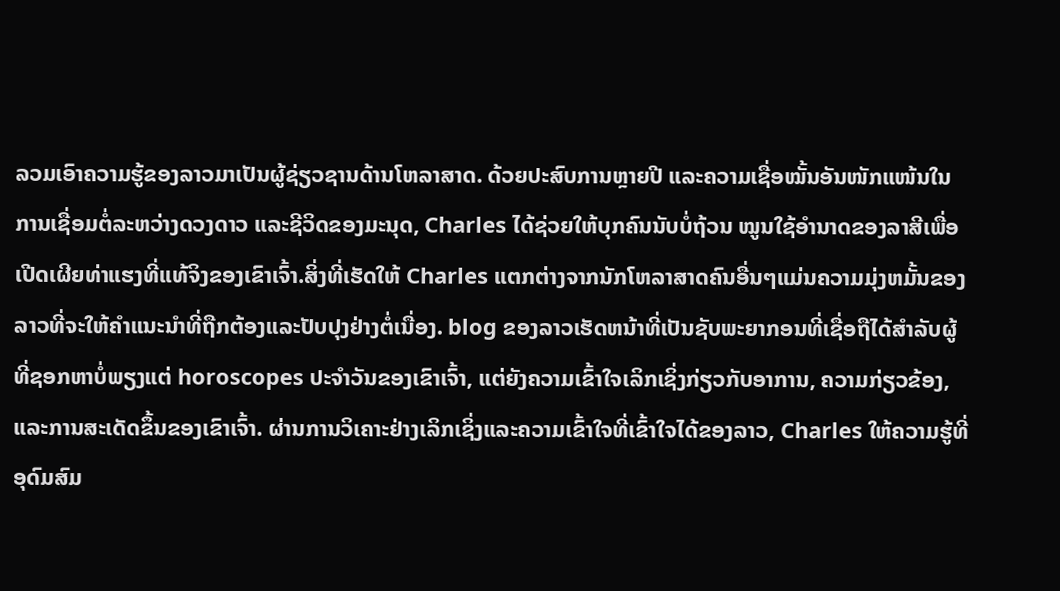ລວມເອົາຄວາມຮູ້ຂອງລາວມາເປັນຜູ້ຊ່ຽວຊານດ້ານໂຫລາສາດ. ດ້ວຍປະສົບການຫຼາຍປີ ແລະຄວາມເຊື່ອໝັ້ນອັນໜັກແໜ້ນໃນການເຊື່ອມຕໍ່ລະຫວ່າງດວງດາວ ແລະຊີວິດຂອງມະນຸດ, Charles ໄດ້ຊ່ວຍໃຫ້ບຸກຄົນນັບບໍ່ຖ້ວນ ໝູນໃຊ້ອຳນາດຂອງລາສີເພື່ອເປີດເຜີຍທ່າແຮງທີ່ແທ້ຈິງຂອງເຂົາເຈົ້າ.ສິ່ງທີ່ເຮັດໃຫ້ Charles ແຕກຕ່າງຈາກນັກໂຫລາສາດຄົນອື່ນໆແມ່ນຄວາມມຸ່ງຫມັ້ນຂອງລາວທີ່ຈະໃຫ້ຄໍາແນະນໍາທີ່ຖືກຕ້ອງແລະປັບປຸງຢ່າງຕໍ່ເນື່ອງ. blog ຂອງລາວເຮັດຫນ້າທີ່ເປັນຊັບພະຍາກອນທີ່ເຊື່ອຖືໄດ້ສໍາລັບຜູ້ທີ່ຊອກຫາບໍ່ພຽງແຕ່ horoscopes ປະຈໍາວັນຂອງເຂົາເຈົ້າ, ແຕ່ຍັງຄວາມເຂົ້າໃຈເລິກເຊິ່ງກ່ຽວກັບອາການ, ຄວາມກ່ຽວຂ້ອງ, ແລະການສະເດັດຂຶ້ນຂອງເຂົາເຈົ້າ. ຜ່ານການວິເຄາະຢ່າງເລິກເຊິ່ງແລະຄວາມເຂົ້າໃຈທີ່ເຂົ້າໃຈໄດ້ຂອງລາວ, Charles ໃຫ້ຄວາມຮູ້ທີ່ອຸດົມສົມ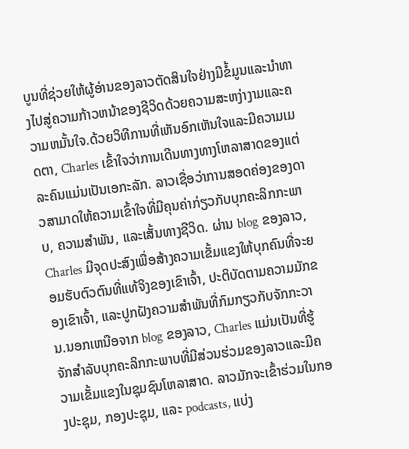ບູນທີ່ຊ່ວຍໃຫ້ຜູ້ອ່ານຂອງລາວຕັດສິນໃຈຢ່າງມີຂໍ້ມູນແລະນໍາທາງໄປສູ່ຄວາມກ້າວຫນ້າຂອງຊີວິດດ້ວຍຄວາມສະຫງ່າງາມແລະຄວາມຫມັ້ນໃຈ.ດ້ວຍວິທີການທີ່ເຫັນອົກເຫັນໃຈແລະມີຄວາມເມດຕາ, Charles ເຂົ້າໃຈວ່າການເດີນທາງທາງໂຫລາສາດຂອງແຕ່ລະຄົນແມ່ນເປັນເອກະລັກ. ລາວເຊື່ອວ່າການສອດຄ່ອງຂອງດາວສາມາດໃຫ້ຄວາມເຂົ້າໃຈທີ່ມີຄຸນຄ່າກ່ຽວກັບບຸກຄະລິກກະພາບ, ຄວາມສໍາພັນ, ແລະເສັ້ນທາງຊີວິດ. ຜ່ານ blog ຂອງລາວ, Charles ມີຈຸດປະສົງເພື່ອສ້າງຄວາມເຂັ້ມແຂງໃຫ້ບຸກຄົນທີ່ຈະຍອມຮັບຕົວຕົນທີ່ແທ້ຈິງຂອງເຂົາເຈົ້າ, ປະຕິບັດຕາມຄວາມມັກຂອງເຂົາເຈົ້າ, ແລະປູກຝັງຄວາມສໍາພັນທີ່ກົມກຽວກັບຈັກກະວານ.ນອກເຫນືອຈາກ blog ຂອງລາວ, Charles ແມ່ນເປັນທີ່ຮູ້ຈັກສໍາລັບບຸກຄະລິກກະພາບທີ່ມີສ່ວນຮ່ວມຂອງລາວແລະມີຄວາມເຂັ້ມແຂງໃນຊຸມຊົນໂຫລາສາດ. ລາວມັກຈະເຂົ້າຮ່ວມໃນກອງປະຊຸມ, ກອງປະຊຸມ, ແລະ podcasts, ແບ່ງ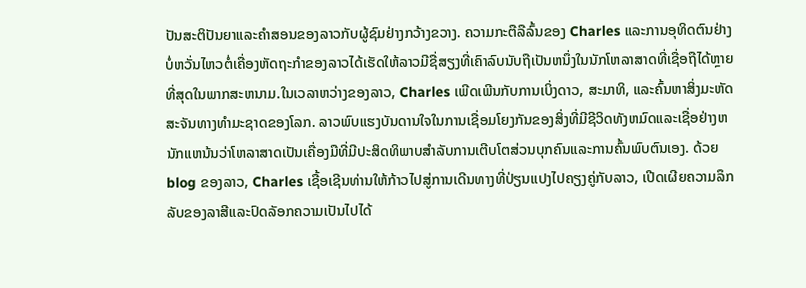ປັນສະຕິປັນຍາແລະຄໍາສອນຂອງລາວກັບຜູ້ຊົມຢ່າງກວ້າງຂວາງ. ຄວາມກະຕືລືລົ້ນຂອງ Charles ແລະການອຸທິດຕົນຢ່າງບໍ່ຫວັ່ນໄຫວຕໍ່ເຄື່ອງຫັດຖະກໍາຂອງລາວໄດ້ເຮັດໃຫ້ລາວມີຊື່ສຽງທີ່ເຄົາລົບນັບຖືເປັນຫນຶ່ງໃນນັກໂຫລາສາດທີ່ເຊື່ອຖືໄດ້ຫຼາຍທີ່ສຸດໃນພາກສະຫນາມ.ໃນເວລາຫວ່າງຂອງລາວ, Charles ເພີດເພີນກັບການເບິ່ງດາວ, ສະມາທິ, ແລະຄົ້ນຫາສິ່ງມະຫັດສະຈັນທາງທໍາມະຊາດຂອງໂລກ. ລາວພົບແຮງບັນດານໃຈໃນການເຊື່ອມໂຍງກັນຂອງສິ່ງທີ່ມີຊີວິດທັງຫມົດແລະເຊື່ອຢ່າງຫນັກແຫນ້ນວ່າໂຫລາສາດເປັນເຄື່ອງມືທີ່ມີປະສິດທິພາບສໍາລັບການເຕີບໂຕສ່ວນບຸກຄົນແລະການຄົ້ນພົບຕົນເອງ. ດ້ວຍ blog ຂອງລາວ, Charles ເຊື້ອເຊີນທ່ານໃຫ້ກ້າວໄປສູ່ການເດີນທາງທີ່ປ່ຽນແປງໄປຄຽງຄູ່ກັບລາວ, ເປີດເຜີຍຄວາມລຶກລັບຂອງລາສີແລະປົດລັອກຄວາມເປັນໄປໄດ້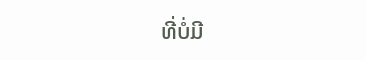ທີ່ບໍ່ມີ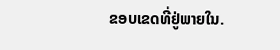ຂອບເຂດທີ່ຢູ່ພາຍໃນ.